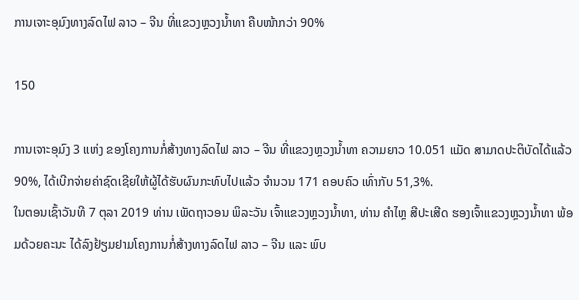ການເຈາະອຸມົງທາງລົດໄຟ ລາວ – ຈີນ ທີ່ແຂວງຫຼວງນໍ້າທາ ຄືບໜ້າກວ່າ 90%

150

ການເຈາະອຸມົງ 3 ແຫ່ງ ຂອງໂຄງການກໍ່ສ້າງທາງລົດໄຟ ລາວ – ຈີນ ທີ່ແຂວງຫຼວງນໍ້າທາ ຄວາມຍາວ 10.051 ແມັດ ສາມາດປະຕິບັດໄດ້ແລ້ວ 90%, ໄດ້ເບີກຈ່າຍຄ່າຊົດເຊີຍໃຫ້ຜູ້ໄດ້ຮັບຜົນກະທົບໄປແລ້ວ ຈຳນວນ 171 ຄອບຄົວ ເທົ່າກັບ 51,3%.
ໃນຕອນເຊົ້າວັນທີ 7 ຕຸລາ 2019 ທ່ານ ເພັດຖາວອນ ພິລະວັນ ເຈົ້າແຂວງຫຼວງນ້ຳທາ, ທ່ານ ຄຳໄຫຼ ສີປະເສີດ ຮອງເຈົ້າແຂວງຫຼວງນ້ຳທາ ພ້ອມດ້ວຍຄະນະ ໄດ້ລົງຢ້ຽມຢາມໂຄງການກໍ່ສ້າງທາງລົດໄຟ ລາວ – ຈີນ ແລະ ພົບ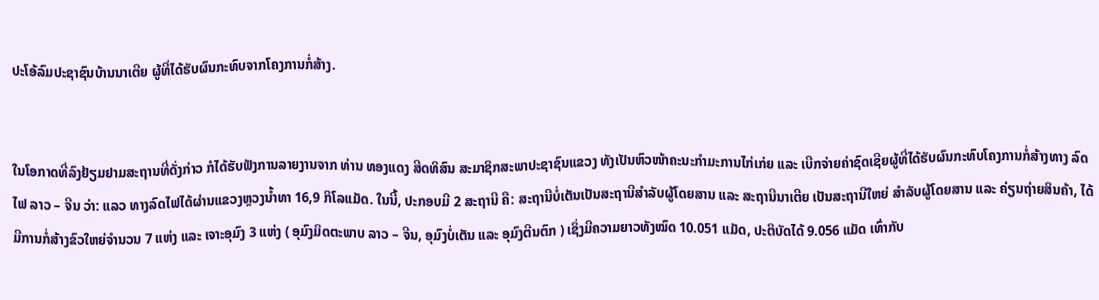ປະໂອ້ລົມປະຊາຊົນບ້ານນາເຕີຍ ຜູ້ທີ່ໄດ້ຮັບຜົນກະທົບຈາກໂຄງການກໍ່ສ້າງ.


ໃນໂອກາດທີ່ລົງຢ້ຽມຢາມສະຖານທີ່ດັ່ງກ່າວ ກໍໄດ້ຮັບຟັງການລາຍງານຈາກ ທ່ານ ທອງແດງ ສີດທິສົນ ສະມາຊິກສະພາປະຊາຊົນແຂວງ ທັງເປັນຫົວໜ້າຄະນະກໍາມະການໄກ່ເກ່ຍ ແລະ ເບີກຈ່າຍຄ່າຊົດເຊີຍຜູ້ທີ່ໄດ້ຮັບຜົນກະທົບໂຄງການກໍ່ສ້າງທາງ ລົດໄຟ ລາວ – ຈີນ ວ່າ: ແລວ ທາງລົດໄຟໄດ້ຜ່ານແຂວງຫຼວງນ້ຳທາ 16,9 ກິໂລແມັດ. ໃນນີ້, ປະກອບມີ 2 ສະຖານີ ຄື: ສະຖານີບໍ່ເຕັນເປັນສະຖານີສໍາລັບຜູ້ໂດຍສານ ແລະ ສະຖານີນາເຕີຍ ເປັນສະຖານີໃຫຍ່ ສຳລັບຜູ້ໂດຍສານ ແລະ ຄ່ຽນຖ່າຍສິນຄ້າ, ໄດ້ມີການກໍ່ສ້າງຂົວໃຫຍ່ຈໍານວນ 7 ແຫ່ງ ແລະ ເຈາະອຸມົງ 3 ແຫ່ງ ( ອຸມົງມິດຕະພາບ ລາວ – ຈີນ, ອຸມົງບໍ່ເຕັນ ແລະ ອຸມົງຕີນຕົກ ) ເຊິ່ງມີຄວາມຍາວທັງໝົດ 10.051 ແມັດ, ປະຕິບັດໄດ້ 9.056 ແມັດ ເທົ່າກັບ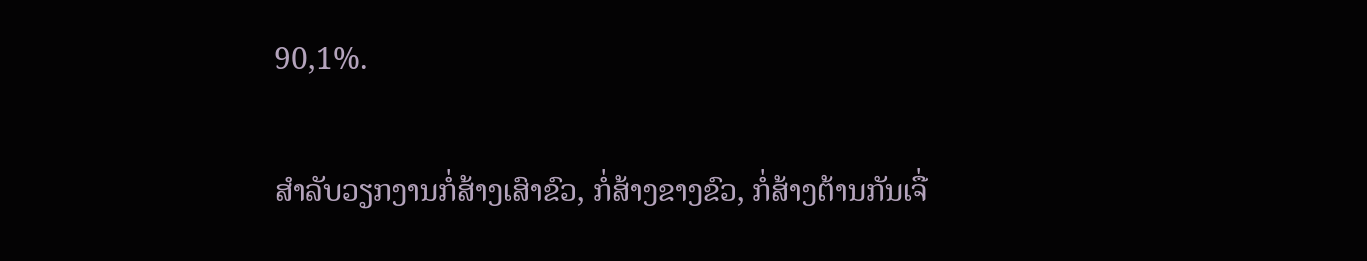90,1%.


ສຳລັບວຽກງານກໍ່ສ້າງເສົາຂົວ, ກໍ່ສ້າງຂາງຂົວ, ກໍ່ສ້າງຕ້ານກັນເຈື່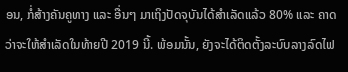ອນ, ກໍ່ສ້າງຄັນຄູທາງ ແລະ ອື່ນໆ ມາເຖິງປັດຈຸບັນໄດ້ສຳເລັດແລ້ວ 80% ແລະ ຄາດວ່າຈະໃຫ້ສຳເລັດໃນທ້າຍປີ 2019 ນີ້. ພ້ອມນັ້ນ, ຍັງຈະໄດ້ຕິດຕັ້ງລະບົບລາງລົດໄຟ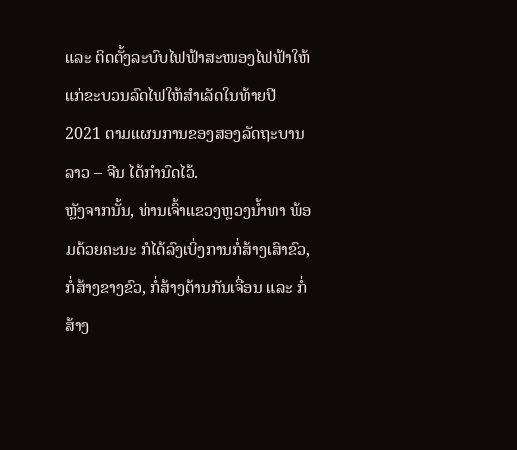ແລະ ຕິດຕັ້ງລະບົບໄຟຟ້າສະໜອງໄຟຟ້າໃຫ້ແກ່ຂະບວນລົດໄຟໃຫ້ສຳເລັດໃນທ້າຍປີ 2021 ຕາມແຜນການຂອງສອງລັດຖະບານ ລາວ – ຈີນ ໄດ້ກຳນົດໄວ້.
ຫຼັງຈາກນັ້ນ, ທ່ານເຈົ້າແຂວງຫຼວງນໍ້າທາ ພ້ອມດ້ວຍຄະນະ ກໍໄດ້ລົງເບິ່ງການກໍ່ສ້າງເສົາຂົວ, ກໍ່ສ້າງຂາງຂົວ, ກໍ່ສ້າງຕ້ານກັນເຈື່ອນ ແລະ ກໍ່ສ້າງ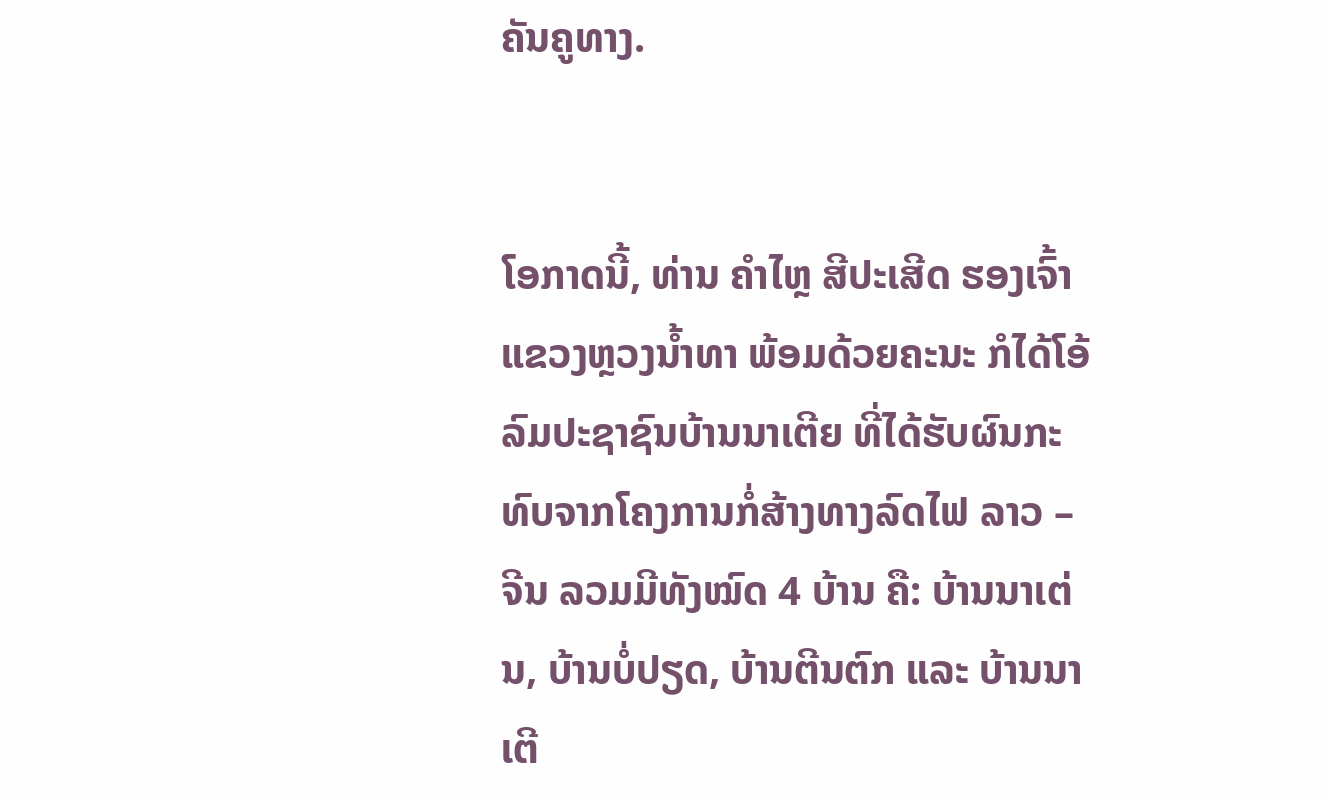ຄັນຄູທາງ.


ໂອກາດນີ້, ທ່ານ ຄໍາໄຫຼ ສີປະເສີດ ຮອງເຈົ້າແຂວງຫຼວງນໍ້າທາ ພ້ອມດ້ວຍຄະນະ ກໍໄດ້ໂອ້ລົມປະຊາຊົນບ້ານນາເຕີຍ ທີ່ໄດ້ຮັບຜົນກະທົບຈາກໂຄງການກໍ່ສ້າງທາງລົດໄຟ ລາວ – ຈີນ ລວມມີທັງໝົດ 4 ບ້ານ ຄື: ບ້ານນາເຕ່ນ, ບ້ານບໍ່ປຽດ, ບ້ານຕີນຕົກ ແລະ ບ້ານນາເຕີ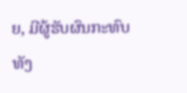ຍ, ມີຜູ້ຮັບຜົນກະທົບທັງ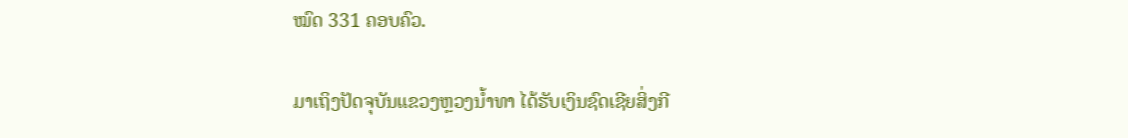ໝົດ 331 ຄອບຄົວ.

ມາເຖິງປັດຈຸບັນແຂວງຫຼວງນ້ຳທາ ໄດ້ຮັບເງິນຊົດເຊີຍສິ່ງກີ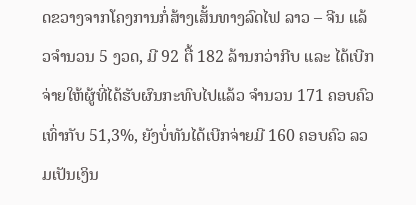ດຂວາງຈາກໂຄງການກໍ່ສ້າງເສັ້ນທາງລົດໄຟ ລາວ – ຈີນ ແລ້ວຈຳນວນ 5 ງວດ, ມີ 92 ຕື້ 182 ລ້ານກວ່າກີບ ແລະ ໄດ້ເບີກຈ່າຍໃຫ້ຜູ້ທີ່ໄດ້ຮັບຜົນກະທົບໄປແລ້ວ ຈຳນວນ 171 ຄອບຄົວ ເທົ່າກັບ 51,3%, ຍັງບໍ່ທັນໄດ້ເບີກຈ່າຍມີ 160 ຄອບຄົວ ລວມເປັນເງິນ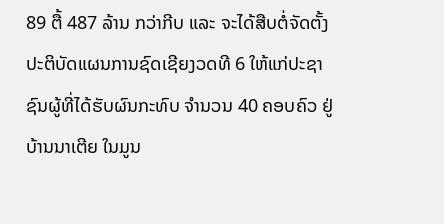89 ຕື້ 487 ລ້ານ ກວ່າກີບ ແລະ ຈະໄດ້ສືບຕໍ່ຈັດຕັ້ງປະຕິບັດແຜນການຊົດເຊີຍງວດທີ 6 ໃຫ້ແກ່ປະຊາຊົນຜູ້ທີ່ໄດ້ຮັບຜົນກະທົບ ຈຳນວນ 40 ຄອບຄົວ ຢູ່ບ້ານນາເຕີຍ ໃນມູນ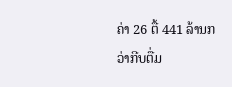ຄ່າ 26 ຕື້ 441 ລ້ານກວ່າກີບຕື່ມ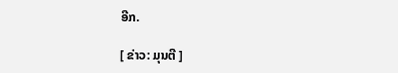ອີກ.

[ ຂ່າວ: ມຸນຕີ ]